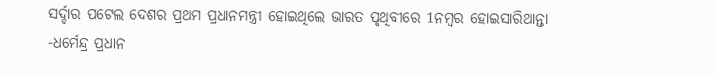ସର୍ଦ୍ଦାର ପଟେଲ ଦେଶର ପ୍ରଥମ ପ୍ରଧାନମନ୍ତ୍ରୀ ହୋଇଥିଲେ ଭାରତ ପୃଥିବୀରେ 1ନମ୍ବର ହୋଇସାରିଥାନ୍ତା -ଧର୍ମେନ୍ଦ୍ର ପ୍ରଧାନ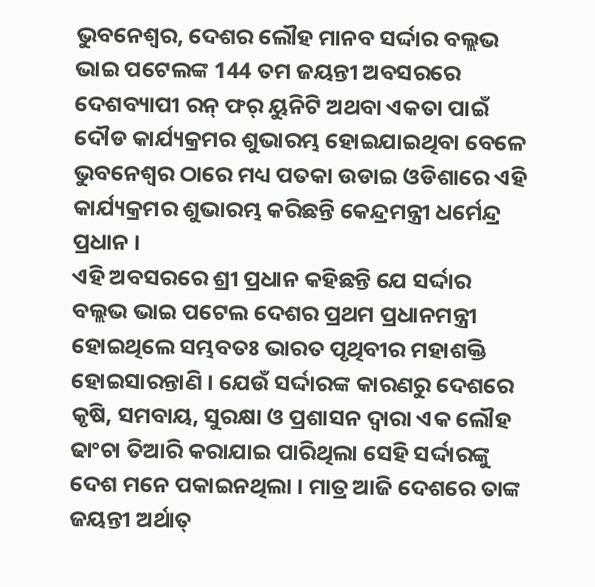ଭୁବନେଶ୍ୱର, ଦେଶର ଲୌହ ମାନବ ସର୍ଦ୍ଦାର ବଲ୍ଲଭ ଭାଇ ପଟେଲଙ୍କ 144 ତମ ଜୟନ୍ତୀ ଅବସରରେ ଦେଶବ୍ୟାପୀ ରନ୍ ଫର୍ ୟୁନିଟି ଅଥବା ଏକତା ପାଇଁ ଦୌଡ କାର୍ଯ୍ୟକ୍ରମର ଶୁଭାରମ୍ଭ ହୋଇଯାଇଥିବା ବେଳେ ଭୁବନେଶ୍ୱର ଠାରେ ମଧ୍ୟ ପତକା ଉଡାଇ ଓଡିଶାରେ ଏହି କାର୍ଯ୍ୟକ୍ରମର ଶୁଭାରମ୍ଭ କରିଛନ୍ତି କେନ୍ଦ୍ରମନ୍ତ୍ରୀ ଧର୍ମେନ୍ଦ୍ର ପ୍ରଧାନ ।
ଏହି ଅବସରରେ ଶ୍ରୀ ପ୍ରଧାନ କହିଛନ୍ତି ଯେ ସର୍ଦ୍ଦାର ବଲ୍ଲଭ ଭାଇ ପଟେଲ ଦେଶର ପ୍ରଥମ ପ୍ରଧାନମନ୍ତ୍ରୀ ହୋଇଥିଲେ ସମ୍ଭବତଃ ଭାରତ ପୃଥିବୀର ମହାଶକ୍ତି ହୋଇସାରନ୍ତାଣି । ଯେଉଁ ସର୍ଦ୍ଦାରଙ୍କ କାରଣରୁ ଦେଶରେ କୃଷି, ସମବାୟ, ସୁରକ୍ଷା ଓ ପ୍ରଶାସନ ଦ୍ୱାରା ଏକ ଲୌହ ଢାଂଚା ତିଆରି କରାଯାଇ ପାରିଥିଲା ସେହି ସର୍ଦ୍ଦାରଙ୍କୁ ଦେଶ ମନେ ପକାଇନଥିଲା । ମାତ୍ର ଆଜି ଦେଶରେ ତାଙ୍କ ଜୟନ୍ତୀ ଅର୍ଥାତ୍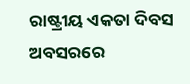ରାଷ୍ଟ୍ରୀୟ ଏକତା ଦିବସ ଅବସରରେ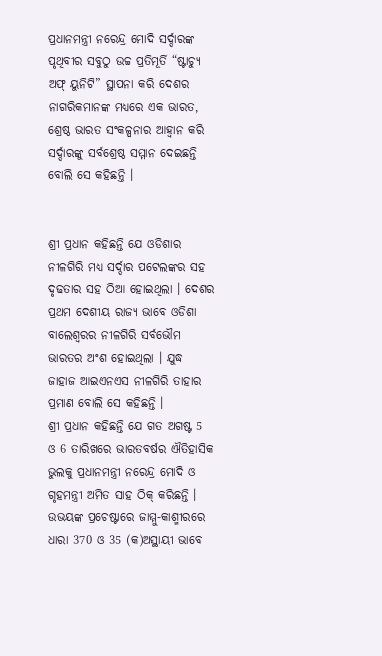ପ୍ରଧାନମନ୍ତ୍ରୀ ନରେନ୍ଦ୍ର ମୋଦି ସର୍ଦ୍ଦାରଙ୍କ ପୃଥିବୀର ସବୁଠୁ ଉଚ୍ଚ ପ୍ରତିମୂର୍ତି “ଷ୍ଟାଚ୍ୟୁ ଅଫ୍ ୟୁନିଟି” ସ୍ଥାପନା କରି ଦେଶର ନାଗରିକମାନଙ୍କ ମଧ୍ୟରେ ଏକ ଭାରତ, ଶ୍ରେଷ୍ଠ ଭାରତ ସଂକଳ୍ପନାର ଆହ୍ୱାନ କରି ସର୍ଦ୍ଦାରଙ୍କୁ ସର୍ବଶ୍ରେଷ୍ଠ ସମ୍ମାନ ଦେଇଛନ୍ତି ବୋଲି ସେ କହିଛନ୍ତି ।


ଶ୍ରୀ ପ୍ରଧାନ କହିଛନ୍ତି ଯେ ଓଡିଶାର ନୀଳଗିରି ମଧ୍ୟ ସର୍ଦ୍ଦାର ପଟେଲଙ୍କର ସହ ଦୃଢତାର ସହ ଠିଆ ହୋଇଥିଲା । ଦେଶର ପ୍ରଥମ ଦେଶୀୟ ରାଜ୍ୟ ଭାବେ ଓଡିଶା ବାଲେଶ୍ୱରର ନୀଳଗିରି ସର୍ବଭୌମ ଭାରତର ଅଂଶ ହୋଇଥିଲା । ଯୁଦ୍ଧ ଜାହାଜ ଆଇଏନଏସ ନୀଳଗିରି ତାହାର ପ୍ରମାଣ ବୋଲି ସେ କହିଛନ୍ତି ।
ଶ୍ରୀ ପ୍ରଧାନ କହିଛନ୍ତି ଯେ ଗତ ଅଗଷ୍ଟ 5 ଓ 6 ତାରିଖରେ ଭାରତବର୍ଷର ଐତିହାସିକ ଭୁଲକୁ ପ୍ରଧାନମନ୍ତ୍ରୀ ନରେନ୍ଦ୍ର ମୋଦି ଓ ଗୃହମନ୍ତ୍ରୀ ଅମିତ ସାହ ଠିକ୍ କରିଛନ୍ତି । ଉଭୟଙ୍କ ପ୍ରଚେଷ୍ଟାରେ ଜାମ୍ମୁ-କାଶ୍ମୀରରେ ଧାରା 370 ଓ 35 (କ)ଅସ୍ଥାୟୀ ଭାବେ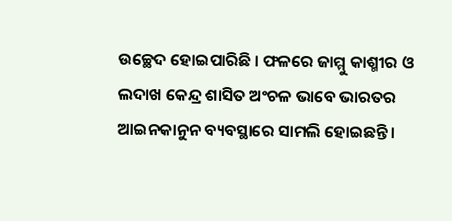ଉଚ୍ଛେଦ ହୋଇପାରିଛି । ଫଳରେ ଜାମ୍ମୁ କାଶ୍ମୀର ଓ ଲଦାଖ କେନ୍ଦ୍ର ଶାସିତ ଅଂଚଳ ଭାବେ ଭାରତର ଆଇନକାନୁନ ବ୍ୟବସ୍ଥାରେ ସାମଲି ହୋଇଛନ୍ତି ।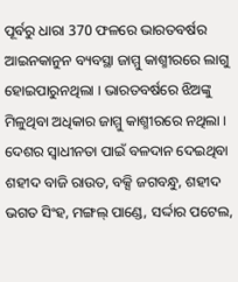ପୂର୍ବରୁ ଧାରା 370 ଫଳରେ ଭାରତବର୍ଷର ଆଇନକାନୁନ ବ୍ୟବସ୍ଥା ଜାମ୍ମୁ କାଶ୍ମୀରରେ ଲାଗୁ ହୋଇପାରୁନଥିଲା । ଭାରତବର୍ଷରେ ଝିଅଙ୍କୁ ମିଳୁଥିବା ଅଧିକାର ଜାମ୍ମୁ କାଶ୍ମୀରରେ ନଥିଲା ।
ଦେଶର ସ୍ୱାଧୀନତା ପାଇଁ ବଳଦାନ ଦେଇଥିବା ଶହୀଦ ବାଜି ରାଉତ, ବକ୍ସି ଜଗବନ୍ଧୁ, ଶହୀଦ ଭଗତ ସିଂହ, ମଙ୍ଗଲ୍ ପାଣ୍ଡେ, ସର୍ଦ୍ଦାର ପଟେଲ,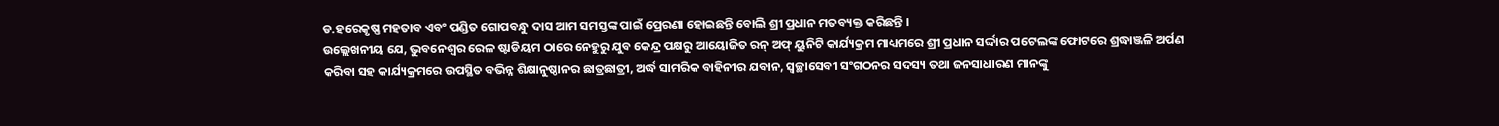ଡ.ହରେକୃଷ୍ଣ ମହତାବ ଏବଂ ପଣ୍ଡିତ ଗୋପବନ୍ଧୁ ଦାସ ଆମ ସମସ୍ତଙ୍କ ପାଇଁ ପ୍ରେରଣା ହୋଇଛନ୍ତି ବୋଲି ଶ୍ରୀ ପ୍ରଧାନ ମତବ୍ୟକ୍ତ କରିଛନ୍ତି ।
ଉଲ୍ଲେଖନୀୟ ଯେ, ଭୁବନେଶ୍ୱର ରେଳ ଷ୍ଟାଡିୟମ ଠାରେ ନେହୁରୁ ଯୁବ କେନ୍ଦ୍ର ପକ୍ଷରୁ ଆୟୋଜିତ ରନ୍ ଅଫ୍ ୟୁନିଟି କାର୍ଯ୍ୟକ୍ରମ ମାଧ୍ୟମରେ ଶ୍ରୀ ପ୍ରଧାନ ସର୍ଦ୍ଦାର ପଟେଲଙ୍କ ଫୋଟରେ ଶ୍ରଦ୍ଧାଞ୍ଜଳି ଅର୍ପଣ କରିବା ସହ କାର୍ଯ୍ୟକ୍ରମରେ ଉପସ୍ଥିତ ବଭିନ୍ନ ଶିକ୍ଷାନୁଷ୍ଠାନର ଛାତ୍ରଛାତ୍ରୀ, ଅର୍ଦ୍ଧ ସାମରିକ ବାହିନୀର ଯବାନ, ସ୍ୱଚ୍ଛାସେବୀ ସଂଗଠନର ସଦସ୍ୟ ତଥା ଜନସାଧାରଣ ମାନଙ୍କୁ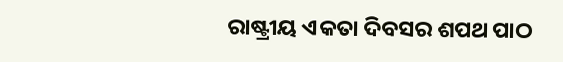ରାଷ୍ଟ୍ରୀୟ ଏକତା ଦିବସର ଶପଥ ପାଠ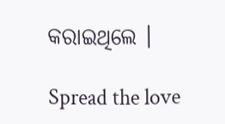କରାଇଥିଲେ ।

Spread the love